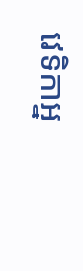វេទិកាអ្ន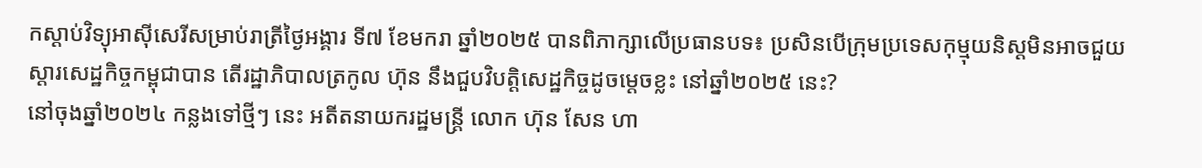កស្ដាប់វិទ្យុអាស៊ីសេរីសម្រាប់រាត្រីថ្ងៃអង្គារ ទី៧ ខែមករា ឆ្នាំ២០២៥ បានពិភាក្សាលើប្រធានបទ៖ ប្រសិនបើក្រុមប្រទេសកុម្មុយនិស្តមិនអាចជួយស្ដារសេដ្ឋកិច្ចកម្ពុជាបាន តើរដ្ឋាភិបាលត្រកូល ហ៊ុន នឹងជួបវិបត្តិសេដ្ឋកិច្ចដូចម្ដេចខ្លះ នៅឆ្នាំ២០២៥ នេះ?
នៅចុងឆ្នាំ២០២៤ កន្លងទៅថ្មីៗ នេះ អតីតនាយករដ្ឋមន្ត្រី លោក ហ៊ុន សែន ហា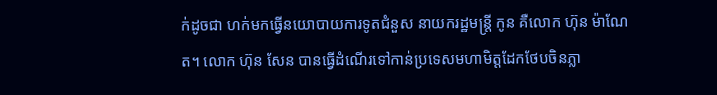ក់ដូចជា ហក់មកធ្វើនយោបាយការទូតជំនួស នាយករដ្ឋមន្ត្រី កូន គឺលោក ហ៊ុន ម៉ាណែត។ លោក ហ៊ុន សែន បានធ្វើដំណើរទៅកាន់ប្រទេសមហាមិត្តដែកថែបចិនភ្លា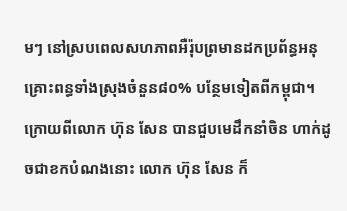មៗ នៅស្របពេលសហភាពអឺរ៉ុបព្រមានដកប្រព័ន្ធអនុគ្រោះពន្ធទាំងស្រុងចំនួន៨០% បន្ថែមទៀតពីកម្ពុជា។
ក្រោយពីលោក ហ៊ុន សែន បានជួបមេដឹកនាំចិន ហាក់ដូចជាខកបំណងនោះ លោក ហ៊ុន សែន ក៏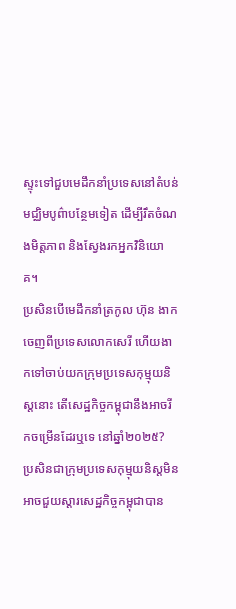ស្ទុះទៅជួបមេដឹកនាំប្រទេសនៅតំបន់មជ្ឈិមបូព៌ាបន្ថែមទៀត ដើម្បីរឹតចំណងមិត្តភាព និងស្វែងរកអ្នកវិនិយោគ។
ប្រសិនបើមេដឹកនាំត្រកូល ហ៊ុន ងាកចេញពីប្រទេសលោកសេរី ហើយងាកទៅចាប់យកក្រុមប្រទេសកុម្មុយនិស្តនោះ តើសេដ្ឋកិច្ចកម្ពុជានឹងអាចរីកចម្រើនដែរឬទេ នៅឆ្នាំ២០២៥?
ប្រសិនជាក្រុមប្រទេសកុម្មុយនិស្តមិនអាចជួយស្ដារសេដ្ឋកិច្ចកម្ពុជាបាន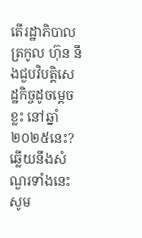តើរដ្ឋាភិបាលត្រកូល ហ៊ុន នឹងជួបវិបត្តិសេដ្ឋកិច្ចដូចម្ដេចខ្លះ នៅឆ្នាំ២០២៥នេះ?
ឆ្លើយនឹងសំណួរទាំងនេះ សូម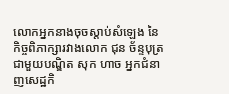លោកអ្នកនាងចុចស្ដាប់សំឡេង នៃកិច្ចពិភាក្សារវាងលោក ជុន ច័ន្ទបុត្រ ជាមួយបណ្ឌិត សុក ហាច អ្នកជំនាញសេដ្ឋកិ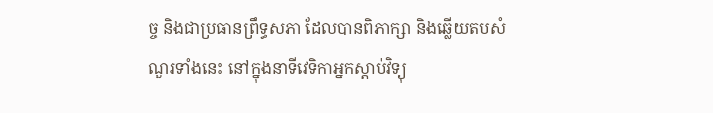ច្ច និងជាប្រធានព្រឹទ្ធសភា ដែលបានពិភាក្សា និងឆ្លើយតបសំណួរទាំងនេះ នៅក្នុងនាទីវេទិកាអ្នកស្ដាប់វិទ្យុ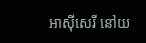អាស៊ីសេរី នៅយ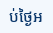ប់ថ្ងៃអ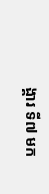ង្គារ ទី៧ មក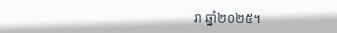រា ឆ្នាំ២០២៥។